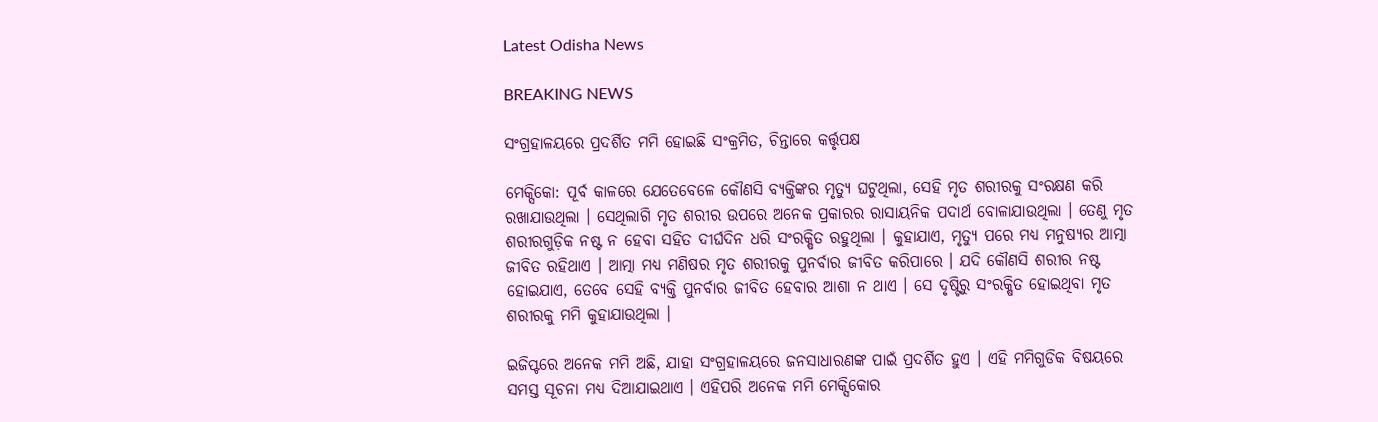Latest Odisha News

BREAKING NEWS

ସଂଗ୍ରହାଳୟରେ ପ୍ରଦର୍ଶିତ ମମି ହୋଇଛି ସଂକ୍ରମିତ, ଚିନ୍ତାରେ କର୍ତ୍ତୃପକ୍ଷ

ମେକ୍ସିକୋ: ପୂର୍ବ କାଳରେ ଯେତେବେଳେ କୌଣସି ବ୍ୟକ୍ତିଙ୍କର ମୃତ୍ୟୁ ଘଟୁଥିଲା, ସେହି ମୃତ ଶରୀରକୁ ସଂରକ୍ଷଣ କରି ରଖାଯାଉଥିଲା । ସେଥିଲାଗି ମୃତ ଶରୀର ଉପରେ ଅନେକ ପ୍ରକାରର ରାସାୟନିକ ପଦାର୍ଥ ବୋଳାଯାଉଥିଲା । ତେଣୁ ମୃତ ଶରୀରଗୁଡ଼ିକ ନଷ୍ଟ ନ ହେବା ସହିତ ଦୀର୍ଘଦିନ ଧରି ସଂରକ୍ଷିତ ରହୁଥିଲା । କୁହାଯାଏ, ମୃତ୍ୟୁ ପରେ ମଧ୍ୟ ମନୁଷ୍ୟର ଆତ୍ମା ଜୀବିତ ରହିଥାଏ । ଆତ୍ମା ମଧ୍ୟ ମଣିଷର ମୃତ ଶରୀରକୁ ପୁନର୍ବାର ଜୀବିତ କରିପାରେ । ଯଦି କୌଣସି ଶରୀର ନଷ୍ଟ ହୋଇଯାଏ, ତେବେ ସେହି ବ୍ୟକ୍ତି ପୁନର୍ବାର ଜୀବିତ ହେବାର ଆଶା ନ ଥାଏ । ସେ ଦୃଷ୍ଟିରୁ ସଂରକ୍ଷିତ ହୋଇଥିବା ମୃତ ଶରୀରକୁ ମମି କୁହାଯାଉଥିଲା ।

ଇଜିପ୍ଟରେ ଅନେକ ମମି ଅଛି, ଯାହା ସଂଗ୍ରହାଳୟରେ ଜନସାଧାରଣଙ୍କ ପାଇଁ ପ୍ରଦର୍ଶିତ ହୁଏ । ଏହି ମମିଗୁଡିକ ବିଷୟରେ ସମସ୍ତ ସୂଚନା ମଧ୍ୟ ଦିଆଯାଇଥାଏ । ଏହିପରି ଅନେକ ମମି ମେକ୍ସିକୋର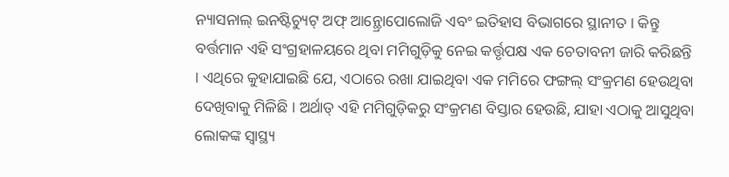ନ୍ୟାସନାଲ୍ ଇନଷ୍ଟିଚ୍ୟୁଟ୍ ଅଫ୍ ଆନ୍ଥ୍ରୋପୋଲୋଜି ଏବଂ ଇତିହାସ ବିଭାଗରେ ସ୍ଥାନୀତ । କିନ୍ତୁ ବର୍ତ୍ତମାନ ଏହି ସଂଗ୍ରହାଳୟରେ ଥିବା ମମିଗୁଡ଼ିକୁ ନେଇ କର୍ତ୍ତୃପକ୍ଷ ଏକ ଚେତାବନୀ ଜାରି କରିଛନ୍ତି । ଏଥିରେ କୁହାଯାଇଛି ଯେ, ଏଠାରେ ରଖା ଯାଇଥିବା ଏକ ମମିରେ ଫଙ୍ଗଲ୍ ସଂକ୍ରମଣ ହେଉଥିବା ଦେଖିବାକୁ ମିଳିଛି । ଅର୍ଥାତ୍ ଏହି ମମିଗୁଡ଼ିକରୁ ସଂକ୍ରମଣ ବିସ୍ତାର ହେଉଛି, ଯାହା ଏଠାକୁ ଆସୁଥିବା ଲୋକଙ୍କ ସ୍ୱାସ୍ଥ୍ୟ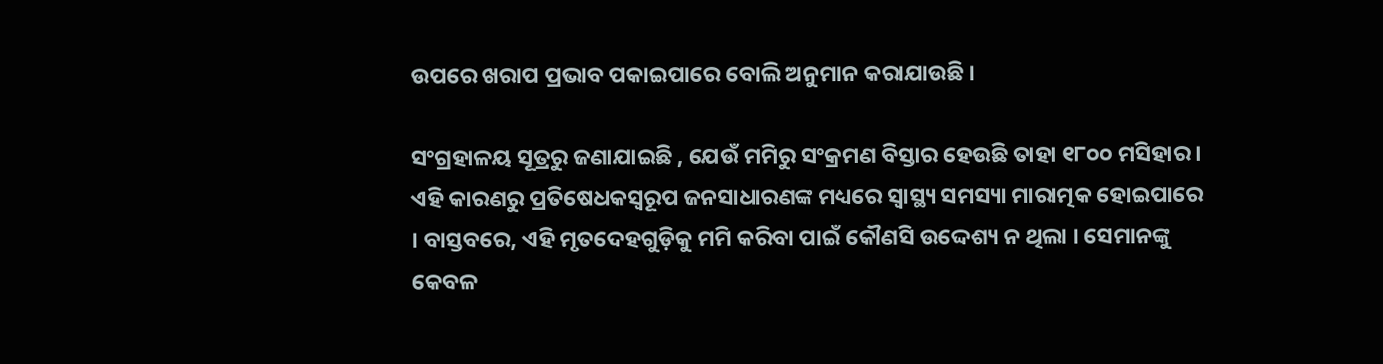ଉପରେ ଖରାପ ପ୍ରଭାବ ପକାଇପାରେ ବୋଲି ଅନୁମାନ କରାଯାଉଛି ।

ସଂଗ୍ରହାଳୟ ସୂତ୍ରରୁ ଜଣାଯାଇଛି , ଯେଉଁ ମମିରୁ ସଂକ୍ରମଣ ବିସ୍ତାର ହେଉଛି ତାହା ୧୮୦୦ ମସିହାର । ଏହି କାରଣରୁ ପ୍ରତିଷେଧକସ୍ୱରୂପ ଜନସାଧାରଣଙ୍କ ମଧ୍ୟରେ ସ୍ୱାସ୍ଥ୍ୟ ସମସ୍ୟା ମାରାତ୍ମକ ହୋଇପାରେ । ବାସ୍ତବରେ, ଏହି ମୃତଦେହଗୁଡ଼ିକୁ ମମି କରିବା ପାଇଁ କୌଣସି ଉଦ୍ଦେଶ୍ୟ ନ ଥିଲା । ସେମାନଙ୍କୁ କେବଳ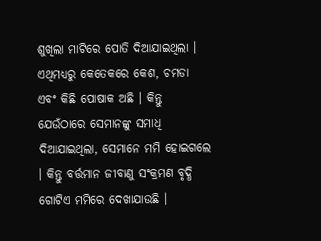ଶୁଖିଲା ମାଟିରେ ପୋତି ଦିଆଯାଇଥିଲା । ଏଥିମଧ୍ୟରୁ କେତେକରେ କେଶ, ଚମଡା ଏବଂ କିଛି ପୋଷାକ ଅଛି । କିନ୍ତୁ ଯେଉଁଠାରେ ସେମାନଙ୍କୁ ସମାଧି ଦିଆଯାଇଥିଲା, ସେମାନେ ମମି ହୋଇଗଲେ । କିନ୍ତୁ ବର୍ତ୍ତମାନ ଜୀବାଣୁ ସଂକ୍ରମଣ ବୃଦ୍ଧି ଗୋଟିଏ ମମିରେ ଦେଖାଯାଉଛି ।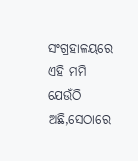ସଂଗ୍ରହାଳୟରେ ଏହି ମମି ଯେଉଁଠି ଅଛି,ସେଠାରେ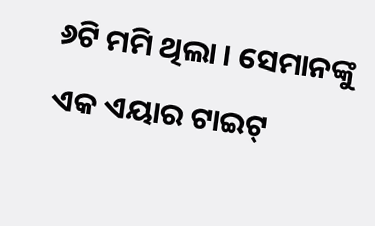୬ଟି ମମି ଥିଲା । ସେମାନଙ୍କୁ ଏକ ଏୟାର ଟାଇଟ୍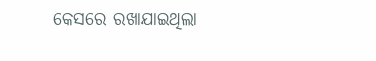କେସରେ ରଖାଯାଇଥିଲା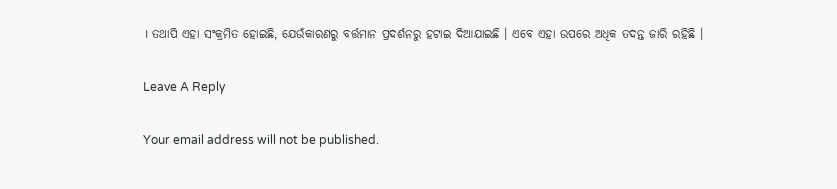। ତଥାପି ଏହା ସଂକ୍ରମିତ ହୋଇଛି, ଯେଉଁକାରଣରୁ ବର୍ତ୍ତମାନ ପ୍ରଦର୍ଶନରୁ ହଟାଇ ଦିଆଯାଇଛି । ଏବେ ଏହା ଉପରେ ଅଧିକ ତଦନ୍ତ ଜାରି ରହିଛି ।

Leave A Reply

Your email address will not be published.